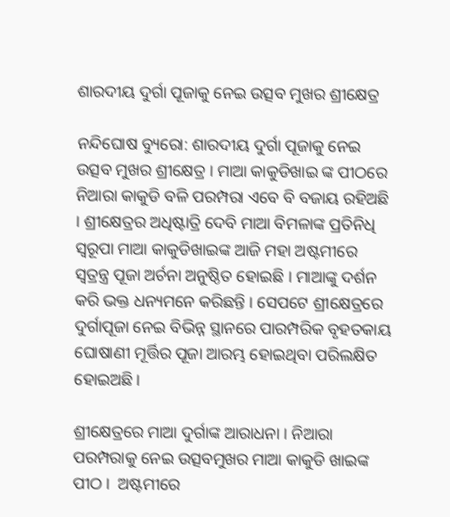ଶାରଦୀୟ ଦୁର୍ଗା ପୂଜାକୁ ନେଇ ଉତ୍ସବ ମୁଖର ଶ୍ରୀକ୍ଷେତ୍ର

ନନ୍ଦିଘୋଷ ବ୍ୟୁରୋ: ଶାରଦୀୟ ଦୁର୍ଗା ପୂଜାକୁ ନେଇ ଉତ୍ସବ ମୁଖର ଶ୍ରୀକ୍ଷେତ୍ର । ମାଆ କାକୁଡିଖାଇ ଙ୍କ ପୀଠରେ ନିଆରା କାକୁଡି ବଳି ପରମ୍ପରା ଏବେ ବି ବଜାୟ ରହିଅଛି । ଶ୍ରୀକ୍ଷେତ୍ରର ଅଧିଷ୍ଟାତ୍ରି ଦେବି ମାଆ ବିମଳାଙ୍କ ପ୍ରତିନିଧି ସ୍ୱରୂପା ମାଆ କାକୁଡିଖାଇଙ୍କ ଆଜି ମହା ଅଷ୍ଟମୀରେ ସ୍ୱତ୍ରନ୍ତ୍ର ପୂଜା ଅର୍ଚନା ଅନୁଷ୍ଠିତ ହୋଇଛି । ମାଆଙ୍କୁ ଦର୍ଶନ କରି ଭକ୍ତ ଧନ୍ୟମନେ କରିଛନ୍ତି । ସେପଟେ ଶ୍ରୀକ୍ଷେତ୍ରରେ ଦୁର୍ଗାପୂଜା ନେଇ ବିଭିନ୍ନ ସ୍ଥାନରେ ପାରମ୍ପରିକ ବୃହତକାୟ ଘୋଷାଣୀ ମୂର୍ତ୍ତିର ପୂଜା ଆରମ୍ଭ ହୋଇଥିବା ପରିଲକ୍ଷିତ ହୋଇଅଛି ।

ଶ୍ରୀକ୍ଷେତ୍ରରେ ମାଆ ଦୁର୍ଗାଙ୍କ ଆରାଧନା । ନିଆରା ପରମ୍ପରାକୁ ନେଇ ଉତ୍ସବମୁଖର ମାଆ କାକୁଡି ଖାଇଙ୍କ ପୀଠ ।  ଅଷ୍ଟମୀରେ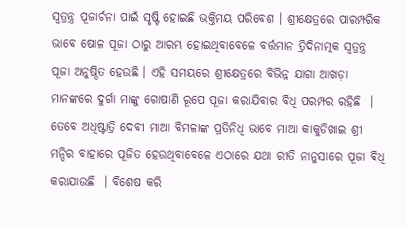ସ୍ୱତ୍ରନ୍ତ୍ର ପୂଜାର୍ଚନା ପାଇଁ ସୃଷ୍ଟି ହୋଇଛି ଭକ୍ତିମୟ ପରିବେଶ । ଶ୍ରୀକ୍ଷେତ୍ରରେ ପାରମ୍ପରିକ ଭାବେ ଷୋଳ ପୂଜା ଠାରୁ ଆରମ୍ଭ ହୋଇଥିବାବେଳେ ବର୍ତ୍ତମାନ ତ୍ରିଦିନାତ୍ମକ ସ୍ୱତ୍ରନ୍ତ୍ର ପୂଜା ଅନୁଷ୍ଠିତ ହେଉଛି । ଏହି ସମୟରେ ଶ୍ରୀକ୍ଷେତ୍ରରେ ବିଭିନ୍ନ ଯାଗା ଆଖଡ଼ା ମାନଙ୍କରେ ଦୁର୍ଗା ମାଙ୍କୁ ଗୋଷାଣି ରୂପେ ପୂଜା କରାଯିବାର ବିଧି ପରମ୍ପର ରହିଛି  । ତେବେ ଅଧିଷ୍ଟାତ୍ରି ଦେବୀ ମାଆ ବିମଳାଙ୍କ ପ୍ରତିନିଧି ଭାବେ ମାଆ କାକୁଡିଖାଇ ଶ୍ରୀ ମନ୍ଦିର ବାହାରେ ପୂଜିତ ହେଉଥିବାବେଳେ ଏଠାରେ ଯଥା ରୀତି ନାନୁସାରେ ପୂଜା ଵିଧି କରାଯାଉଛି  । ବିଶେଷ କରି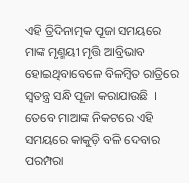ଏହି ତ୍ରିଦିନାତ୍ମକ ପୂଜା ସମୟରେ ମାଙ୍କ ମୃଣ୍ମୟୀ ମୃତ୍ତି ଆବ୍ରିଭାବ ହୋଇଥିବାବେଳେ ବିଳମ୍ବିତ ରାତ୍ରିରେ ସ୍ବତନ୍ତ୍ର ସନ୍ଧି ପୂଜା କରାଯାଉଛି  । ତେବେ ମାଆଙ୍କ ନିକଟରେ ଏହି ସମୟରେ କାକୁଡ଼ି ବଳି ଦେବାର ପରମ୍ପରା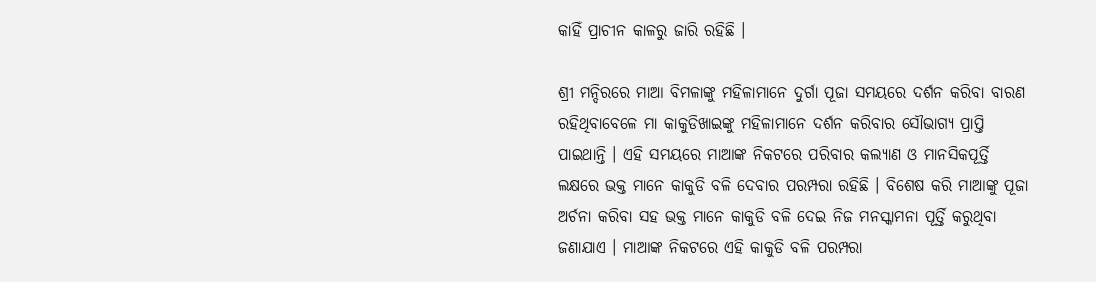କାହିଁ ପ୍ରାଚୀନ କାଳରୁ ଜାରି ରହିଛି ।

ଶ୍ରୀ ମନ୍ଦିରରେ ମାଆ ବିମଳାଙ୍କୁ ମହିଳାମାନେ ଦୁର୍ଗା ପୂଜା ସମୟରେ ଦର୍ଶନ କରିବା ବାରଣ ରହିଥିବାବେଳେ ମା କାକୁଡିଖାଇଙ୍କୁ ମହିଳାମାନେ ଦର୍ଶନ କରିବାର ସୌଭାଗ୍ୟ ପ୍ରାପ୍ତି ପାଇଥାନ୍ତି । ଏହି ସମୟରେ ମାଆଙ୍କ ନିକଟରେ ପରିବାର କଲ୍ୟାଣ ଓ ମାନସିକପୂର୍ତ୍ତି ଲକ୍ଷରେ ଭକ୍ତ ମାନେ କାକୁଡି ବଳି ଦେବାର ପରମ୍ପରା ରହିଛି । ବିଶେଷ କରି ମାଆଙ୍କୁ ପୂଜା ଅର୍ଚନା କରିବା ସହ ଭକ୍ତ ମାନେ କାକୁଡି ବଳି ଦେଇ ନିଜ ମନସ୍କାମନା ପୂର୍ତ୍ତି କରୁଥିବା ଜଣାଯାଏ । ମାଆଙ୍କ ନିକଟରେ ଏହି କାକୁଡି ବଳି ପରମ୍ପରା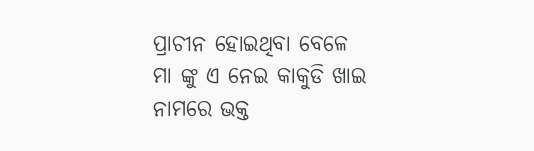ପ୍ରାଚୀନ ହୋଇଥିବା ବେଳେ ମା ଙ୍କୁ ଏ ନେଇ କାକୁଡି ଖାଇ ନାମରେ ଭକ୍ତ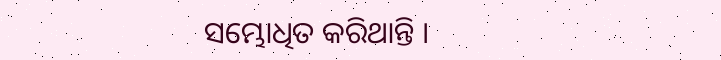ସମ୍ଭୋଧିତ କରିଥାନ୍ତି ।